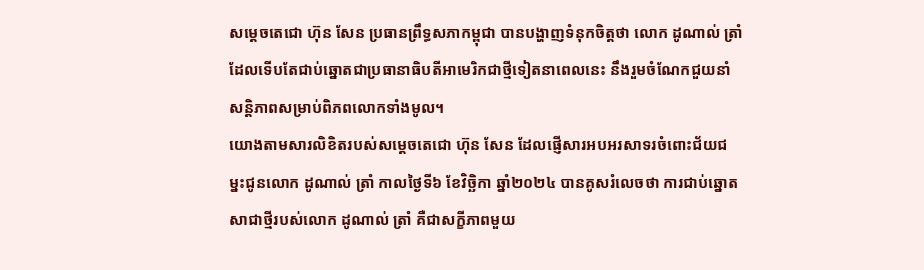សម្តេចតេជោ ហ៊ុន សែន ប្រធានព្រឹទ្ធសភាកម្ពុជា បានបង្ហាញទំនុកចិត្តថា លោក ដូណាល់ ត្រាំ ដែលទើបតែជាប់ឆ្នោតជាប្រធានាធិបតីអាមេរិកជាថ្មីទៀតនាពេលនេះ នឹងរួមចំណែកជួយនាំសន្តិភាពសម្រាប់ពិភពលោកទាំងមូល។
យោងតាមសារលិខិតរបស់សម្តេចតេជោ ហ៊ុន សែន ដែលផ្ញើសារអបអរសាទរចំពោះជ័យជម្នះជូនលោក ដូណាល់ ត្រាំ កាលថ្ងៃទី៦ ខែវិច្ឆិកា ឆ្នាំ២០២៤ បានគូសរំលេចថា ការជាប់ឆ្នោតសាជាថ្មីរបស់លោក ដូណាល់ ត្រាំ គឺជាសក្ខីភាពមួយ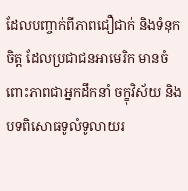ដែលបញ្ចាក់ពីភាពជឿជាក់ និងទំនុកចិត្ត ដែលប្រជាជនអាមេរិក មានចំពោះភាពជាអ្នកដឹកនាំ ចក្ខុវិស័យ និងបទពិសោធទូលំទូលាយរ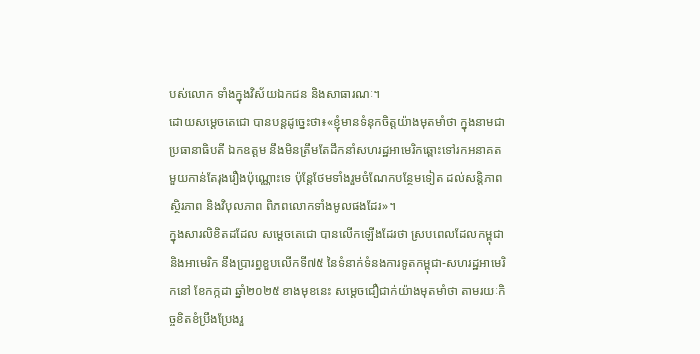បស់លោក ទាំងក្នុងវិស័យឯកជន និងសាធារណៈ។
ដោយសម្តេចតេជោ បានបន្តដូច្នេះថា៖«ខ្ញុំមានទំនុកចិត្តយ៉ាងមុតមាំថា ក្នុងនាមជាប្រធានាធិបតី ឯកឧត្ដម នឹងមិនត្រឹមតែដឹកនាំសហរដ្ឋអាមេរិកឆ្ពោះទៅរកអនាគត មួយកាន់តែរុងរឿងប៉ុណ្ណោះទេ ប៉ុន្តែថែមទាំងរួមចំណែកបន្ថែមទៀត ដល់សន្តិភាព ស្ថិរភាព និងវិបុលភាព ពិភពលោកទាំងមូលផងដែរ»។
ក្នុងសារលិខិតដដែល សម្តេចតេជោ បានលើកឡើងដែរថា ស្របពេលដែលកម្ពុជា និងអាមេរិក នឹងប្រារព្ធខួបលើកទី៧៥ នៃទំនាក់ទំនងការទូតកម្ពុជា-សហរដ្ឋអាមេរិកនៅ ខែកក្កដា ឆ្នាំ២០២៥ ខាងមុខនេះ សម្តេចជឿជាក់យ៉ាងមុតមាំថា តាមរយៈកិច្ចខិតខំប្រឹងប្រែងរួ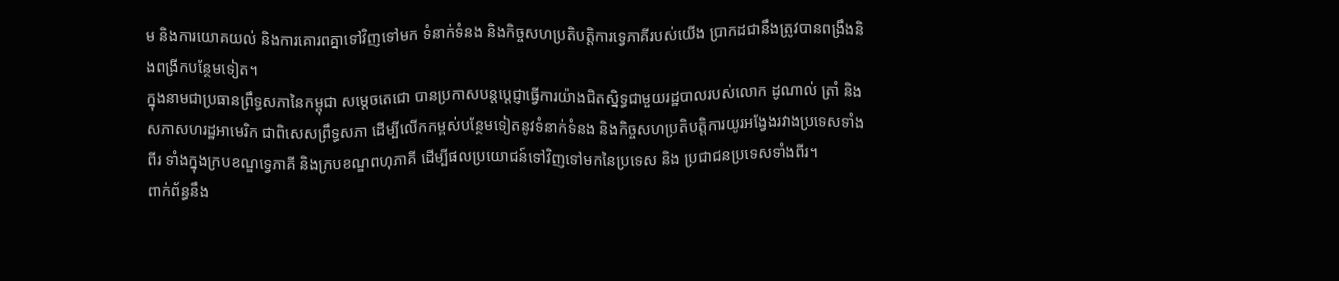ម និងការយោគយល់ និងការគោរពគ្នាទៅវិញទៅមក ទំនាក់ទំនង និងកិច្ចសហប្រតិបត្តិការទ្វេភាគីរបស់យើង ប្រាកដជានឹងត្រូវបានពង្រឹងនិងពង្រីកបន្ថែមទៀត។
ក្នុងនាមជាប្រធានព្រឹទ្ធសភានៃកម្ពុជា សម្តេចតេជោ បានប្រកាសបន្តប្តេជ្ញាធ្វើការយ៉ាងជិតស្និទ្ធជាមួយរដ្ឋបាលរបស់លោក ដូណាល់ ត្រាំ និងសភាសហរដ្ឋអាមេរិក ជាពិសេសព្រឹទ្ធសភា ដើម្បីលើកកម្ពស់បន្ថែមទៀតនូវទំនាក់ទំនង និងកិច្ចសហប្រតិបត្តិការយូរអង្វែងរវាងប្រទេសទាំងពីរ ទាំងក្នុងក្របខណ្ឌទ្វេភាគី និងក្របខណ្ឌពហុភាគី ដើម្បីផលប្រយោជន៍ទៅវិញទៅមកនៃប្រទេស និង ប្រជាជនប្រទេសទាំងពីរ។
ពាក់ព័ន្ធនឹង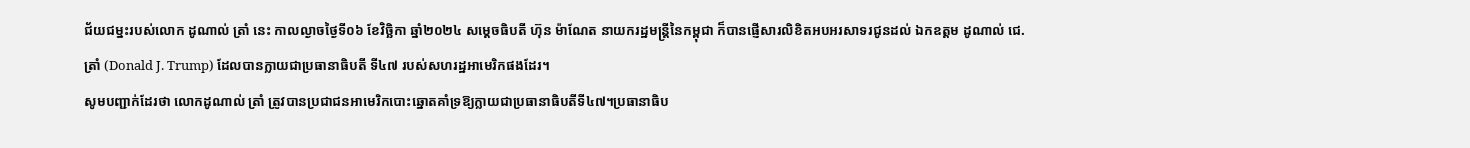ជ័យជម្នះរបស់លោក ដូណាល់ ត្រាំ នេះ កាលល្ងាចថ្ងៃទី០៦ ខែវិច្ឆិកា ឆ្នាំ២០២៤ សម្តេចធិបតី ហ៊ុន ម៉ាណែត នាយករដ្ឋមន្ត្រីនៃកម្ពុជា ក៏បានផ្ញើសារលិខិតអបអរសាទរជូនដល់ ឯកឧត្តម ដូណាល់ ជេ. ត្រាំ (Donald J. Trump) ដែលបានក្លាយជាប្រធានាធិបតី ទី៤៧ របស់សហរដ្ឋអាមេរិកផងដែរ។
សូមបញ្ជាក់ដែរថា លោកដូណាល់ ត្រាំ ត្រូវបានប្រជាជនអាមេរិកបោះឆ្នោតគាំទ្រឱ្យក្លាយជាប្រធានាធិបតីទី៤៧។ប្រធានាធិប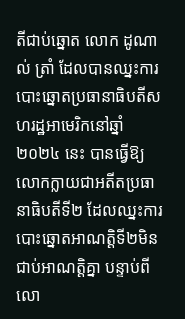តីជាប់ឆ្នោត លោក ដូណាល់ ត្រាំ ដែលបានឈ្នះការបោះឆ្នោតប្រធានាធិបតីសហរដ្ឋអាមេរិកនៅឆ្នាំ២០២៤ នេះ បានធ្វើឱ្យលោកក្លាយជាអតីតប្រធានាធិបតីទី២ ដែលឈ្នះការបោះឆ្នោតអាណត្តិទី២មិនជាប់អាណត្តិគ្នា បន្ទាប់ពីលោ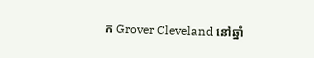ក Grover Cleveland នៅឆ្នាំ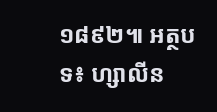១៨៩២៕ អត្ថបទ៖ ហ្សាលីន